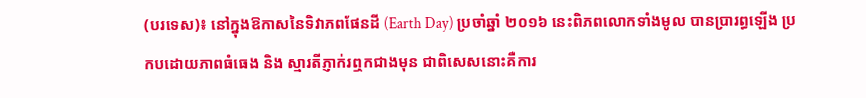(បរទេស)៖ នៅក្នុងឱកាសនៃទិវាភពផែនដី (Earth Day) ប្រចាំឆ្នាំ ២០១៦ នេះពិភពលោកទាំងមូល បានប្រារព្ធឡើង ប្រកបដោយភាពធំធេង និង ស្មារតីភ្ញាក់រឮកជាងមុន ជាពិសេសនោះគឺការ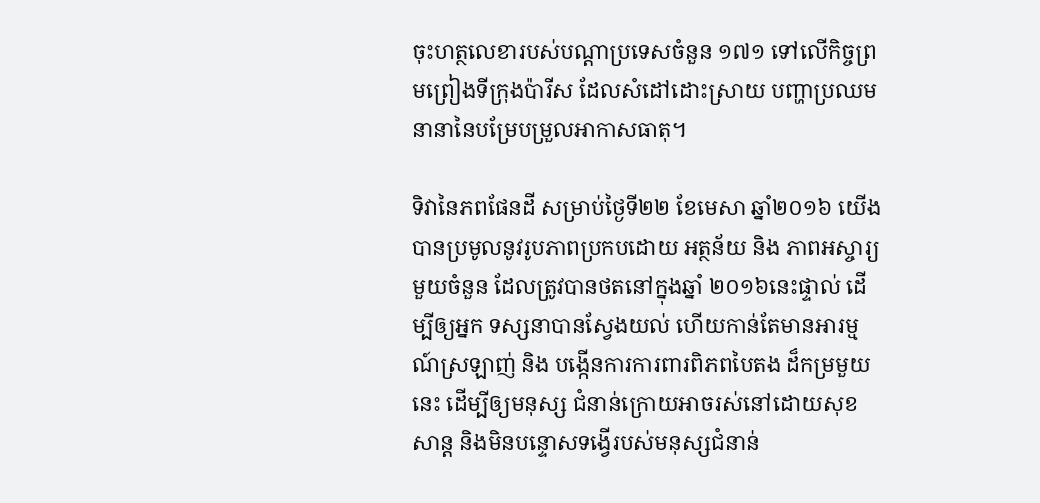ចុះហត្ថលេខារបស់បណ្តាប្រទេសចំនួន ១៧១ ទៅលើកិច្ចព្រមព្រៀងទីក្រុងប៉ារីស ដែលសំដៅដោះស្រាយ បញ្ហាប្រឈមនានានៃបម្រែបម្រួលអាកាសធាតុ។

ទិវានៃភពផែនដី សម្រាប់ថ្ងៃទី២២ ខែមេសា ឆ្នាំ២០១៦ យើងបានប្រមូលនូវរូបភាពប្រកបដោយ អត្ថន័យ និង ភាពអស្ចារ្យមួយចំនួន ដែលត្រូវបានថតនៅក្នុងឆ្នាំ ២០១៦នេះផ្ទាល់ ដើម្បីឲ្យអ្នក ទស្សនាបានស្វែងយល់ ហើយកាន់តែមានអារម្មណ៍ស្រឡាញ់ និង បង្កើនការការពារពិភពបៃតង ដ៏កម្រមួយនេះ ដើម្បីឲ្យមនុស្ស ជំនាន់ក្រោយអាចរស់នៅដោយសុខសាន្ត និងមិនបន្ទោសទង្វើរបស់មនុស្សជំនាន់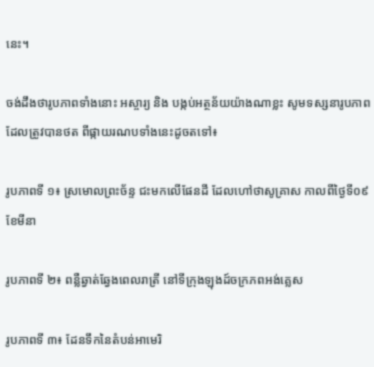នេះ។

ចង់ដឹងថារូបភាពទាំងនោះ អស្ចារ្យ និង បង្កប់អត្ថន័យយ៉ាងណាខ្លះ សូមទស្សនារូបភាព ដែលត្រូវបានថត ពីផ្កាយរណបទាំងនេះដូចតទៅ៖

រូបភាពទី ១៖ ស្រមោលព្រះច័ន្ទ ជះមកលើផែនដី ដែលហៅថាសូគ្រាស កាលពីថ្ងៃទី០៩ ខែមីនា

រូបភាពទី ២៖ ពន្លឺឆ្វាត់ឆ្វែងពេលរាត្រី នៅទីក្រុងឡុងដ៍ចក្រភពអង់គ្លេស

រូបភាពទី ៣៖ ដែនទឹកនៃតំបន់អាមេរិ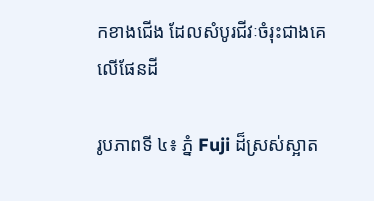កខាងជើង ដែលសំបូរជីវៈចំរុះជាងគេលើផែនដី

រូបភាពទី ៤៖ ភ្នំ Fuji ដ៏ស្រស់ស្អាត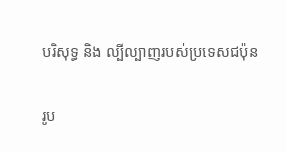បរិសុទ្ធ និង ល្បីល្បាញរបស់ប្រទេសជប៉ុន

រូប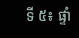ទី ៥៖ ផ្ទាំ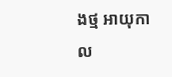ងថ្ម អាយុកាល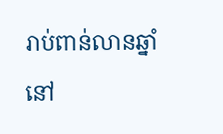រាប់ពាន់លានឆ្នាំនៅ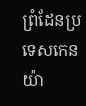ព្រំដែនប្រទេសកេនយ៉ា